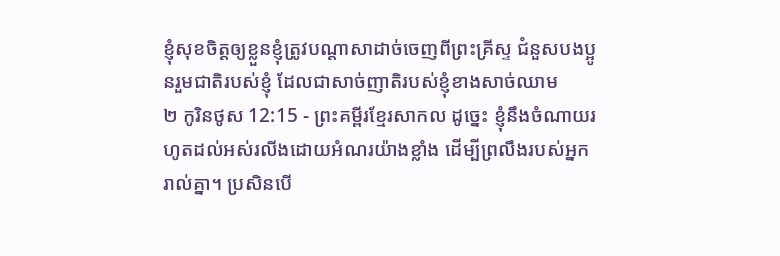ខ្ញុំសុខចិត្តឲ្យខ្លួនខ្ញុំត្រូវបណ្ដាសាដាច់ចេញពីព្រះគ្រីស្ទ ជំនួសបងប្អូនរួមជាតិរបស់ខ្ញុំ ដែលជាសាច់ញាតិរបស់ខ្ញុំខាងសាច់ឈាម
២ កូរិនថូស 12:15 - ព្រះគម្ពីរខ្មែរសាកល ដូច្នេះ ខ្ញុំនឹងចំណាយរហូតដល់អស់រលីងដោយអំណរយ៉ាងខ្លាំង ដើម្បីព្រលឹងរបស់អ្នករាល់គ្នា។ ប្រសិនបើ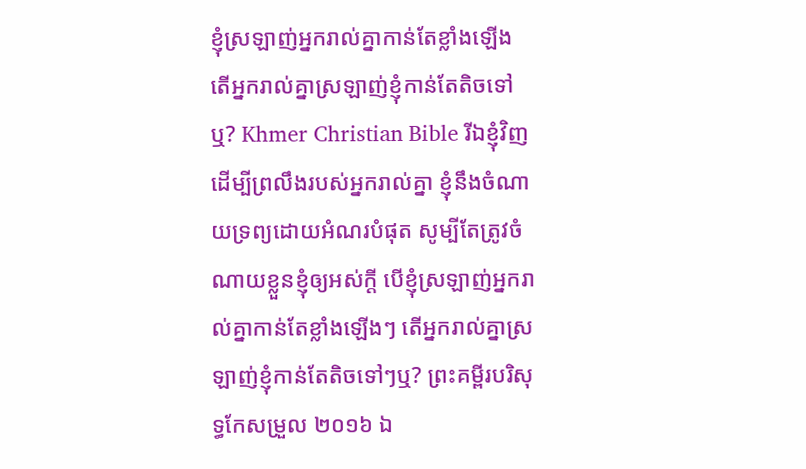ខ្ញុំស្រឡាញ់អ្នករាល់គ្នាកាន់តែខ្លាំងឡើង តើអ្នករាល់គ្នាស្រឡាញ់ខ្ញុំកាន់តែតិចទៅឬ? Khmer Christian Bible រីឯខ្ញុំវិញ ដើម្បីព្រលឹងរបស់អ្នករាល់គ្នា ខ្ញុំនឹងចំណាយទ្រព្យដោយអំណរបំផុត សូម្បីតែត្រូវចំណាយខ្លួនខ្ញុំឲ្យអស់ក្ដី បើខ្ញុំស្រឡាញ់អ្នករាល់គ្នាកាន់តែខ្លាំងឡើងៗ តើអ្នករាល់គ្នាស្រឡាញ់ខ្ញុំកាន់តែតិចទៅៗឬ? ព្រះគម្ពីរបរិសុទ្ធកែសម្រួល ២០១៦ ឯ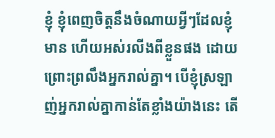ខ្ញុំ ខ្ញុំពេញចិត្តនឹងចំណាយអ្វីៗដែលខ្ញុំមាន ហើយអស់រលីងពីខ្លួនផង ដោយព្រោះព្រលឹងអ្នករាល់គ្នា។ បើខ្ញុំស្រឡាញ់អ្នករាល់គ្នាកាន់តែខ្លាំងយ៉ាងនេះ តើ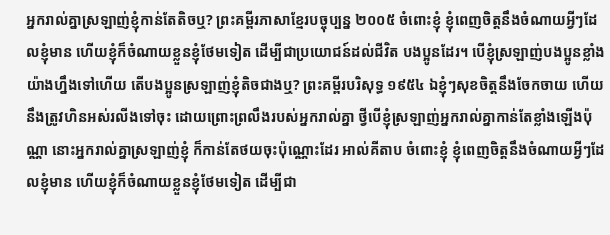អ្នករាល់គ្នាស្រឡាញ់ខ្ញុំកាន់តែតិចឬ? ព្រះគម្ពីរភាសាខ្មែរបច្ចុប្បន្ន ២០០៥ ចំពោះខ្ញុំ ខ្ញុំពេញចិត្តនឹងចំណាយអ្វីៗដែលខ្ញុំមាន ហើយខ្ញុំក៏ចំណាយខ្លួនខ្ញុំថែមទៀត ដើម្បីជាប្រយោជន៍ដល់ជីវិត បងប្អូនដែរ។ បើខ្ញុំស្រឡាញ់បងប្អូនខ្លាំងយ៉ាងហ្នឹងទៅហើយ តើបងប្អូនស្រឡាញ់ខ្ញុំតិចជាងឬ? ព្រះគម្ពីរបរិសុទ្ធ ១៩៥៤ ឯខ្ញុំៗសុខចិត្តនឹងចែកចាយ ហើយនឹងត្រូវហិនអស់រលីងទៅចុះ ដោយព្រោះព្រលឹងរបស់អ្នករាល់គ្នា ថ្វីបើខ្ញុំស្រឡាញ់អ្នករាល់គ្នាកាន់តែខ្លាំងឡើងប៉ុណ្ណា នោះអ្នករាល់គ្នាស្រឡាញ់ខ្ញុំ ក៏កាន់តែថយចុះប៉ុណ្ណោះដែរ អាល់គីតាប ចំពោះខ្ញុំ ខ្ញុំពេញចិត្ដនឹងចំណាយអ្វីៗដែលខ្ញុំមាន ហើយខ្ញុំក៏ចំណាយខ្លួនខ្ញុំថែមទៀត ដើម្បីជា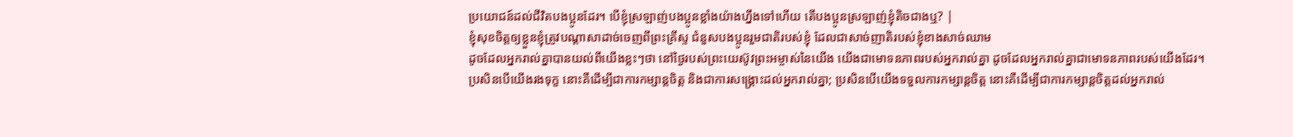ប្រយោជន៍ដល់ជីវិតបងប្អូនដែរ។ បើខ្ញុំស្រឡាញ់បងប្អូនខ្លាំងយ៉ាងហ្នឹងទៅហើយ តើបងប្អូនស្រឡាញ់ខ្ញុំតិចជាងឬ? |
ខ្ញុំសុខចិត្តឲ្យខ្លួនខ្ញុំត្រូវបណ្ដាសាដាច់ចេញពីព្រះគ្រីស្ទ ជំនួសបងប្អូនរួមជាតិរបស់ខ្ញុំ ដែលជាសាច់ញាតិរបស់ខ្ញុំខាងសាច់ឈាម
ដូចដែលអ្នករាល់គ្នាបានយល់ពីយើងខ្លះៗថា នៅថ្ងៃរបស់ព្រះយេស៊ូវព្រះអម្ចាស់នៃយើង យើងជាមោទនភាពរបស់អ្នករាល់គ្នា ដូចដែលអ្នករាល់គ្នាជាមោទនភាពរបស់យើងដែរ។
ប្រសិនបើយើងរងទុក្ខ នោះគឺដើម្បីជាការកម្សាន្តចិត្ត និងជាការសង្គ្រោះដល់អ្នករាល់គ្នា; ប្រសិនបើយើងទទួលការកម្សាន្តចិត្ត នោះគឺដើម្បីជាការកម្សាន្តចិត្តដល់អ្នករាល់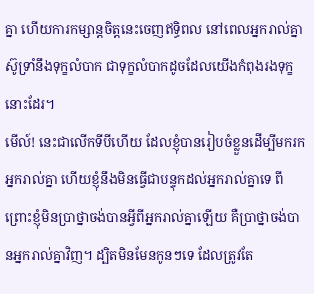គ្នា ហើយការកម្សាន្តចិត្តនេះចេញឥទ្ធិពល នៅពេលអ្នករាល់គ្នាស៊ូទ្រាំនឹងទុក្ខលំបាក ជាទុក្ខលំបាកដូចដែលយើងកំពុងរងទុក្ខនោះដែរ។
មើល៍! នេះជាលើកទីបីហើយ ដែលខ្ញុំបានរៀបចំខ្លួនដើម្បីមករកអ្នករាល់គ្នា ហើយខ្ញុំនឹងមិនធ្វើជាបន្ទុកដល់អ្នករាល់គ្នាទេ ពីព្រោះខ្ញុំមិនប្រាថ្នាចង់បានអ្វីពីអ្នករាល់គ្នាឡើយ គឺប្រាថ្នាចង់បានអ្នករាល់គ្នាវិញ។ ដ្បិតមិនមែនកូនៗទេ ដែលត្រូវតែ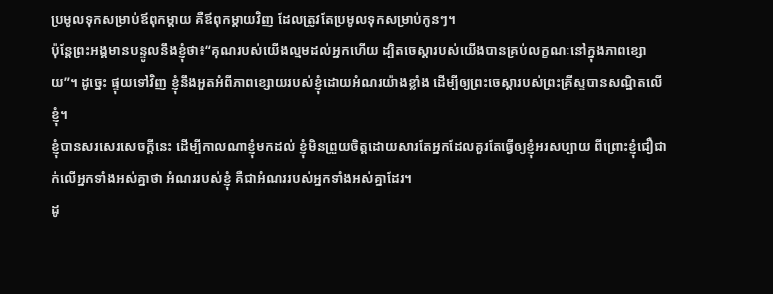ប្រមូលទុកសម្រាប់ឪពុកម្ដាយ គឺឪពុកម្ដាយវិញ ដែលត្រូវតែប្រមូលទុកសម្រាប់កូនៗ។
ប៉ុន្តែព្រះអង្គមានបន្ទូលនឹងខ្ញុំថា៖“គុណរបស់យើងល្មមដល់អ្នកហើយ ដ្បិតចេស្ដារបស់យើងបានគ្រប់លក្ខណៈនៅក្នុងភាពខ្សោយ”។ ដូច្នេះ ផ្ទុយទៅវិញ ខ្ញុំនឹងអួតអំពីភាពខ្សោយរបស់ខ្ញុំដោយអំណរយ៉ាងខ្លាំង ដើម្បីឲ្យព្រះចេស្ដារបស់ព្រះគ្រីស្ទបានសណ្ឋិតលើខ្ញុំ។
ខ្ញុំបានសរសេរសេចក្ដីនេះ ដើម្បីកាលណាខ្ញុំមកដល់ ខ្ញុំមិនព្រួយចិត្តដោយសារតែអ្នកដែលគួរតែធ្វើឲ្យខ្ញុំអរសប្បាយ ពីព្រោះខ្ញុំជឿជាក់លើអ្នកទាំងអស់គ្នាថា អំណររបស់ខ្ញុំ គឺជាអំណររបស់អ្នកទាំងអស់គ្នាដែរ។
ដូ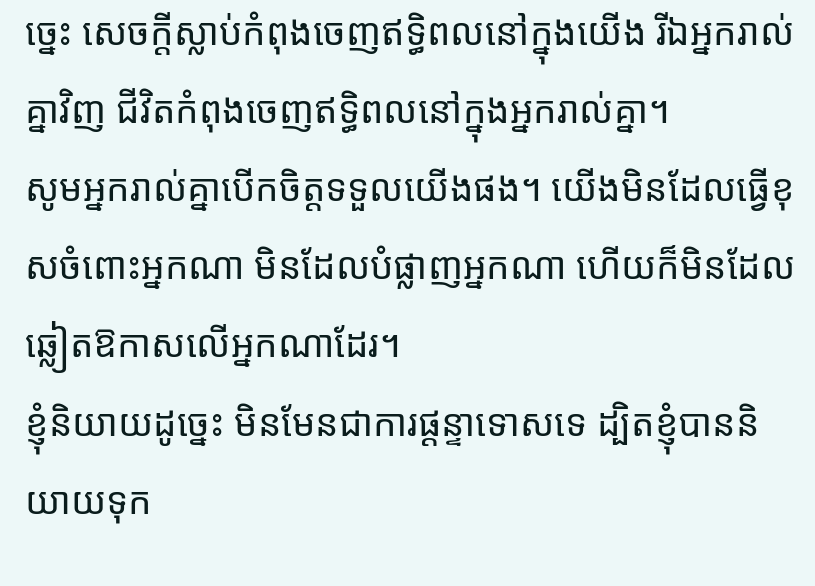ច្នេះ សេចក្ដីស្លាប់កំពុងចេញឥទ្ធិពលនៅក្នុងយើង រីឯអ្នករាល់គ្នាវិញ ជីវិតកំពុងចេញឥទ្ធិពលនៅក្នុងអ្នករាល់គ្នា។
សូមអ្នករាល់គ្នាបើកចិត្តទទួលយើងផង។ យើងមិនដែលធ្វើខុសចំពោះអ្នកណា មិនដែលបំផ្លាញអ្នកណា ហើយក៏មិនដែលឆ្លៀតឱកាសលើអ្នកណាដែរ។
ខ្ញុំនិយាយដូច្នេះ មិនមែនជាការផ្ដន្ទាទោសទេ ដ្បិតខ្ញុំបាននិយាយទុក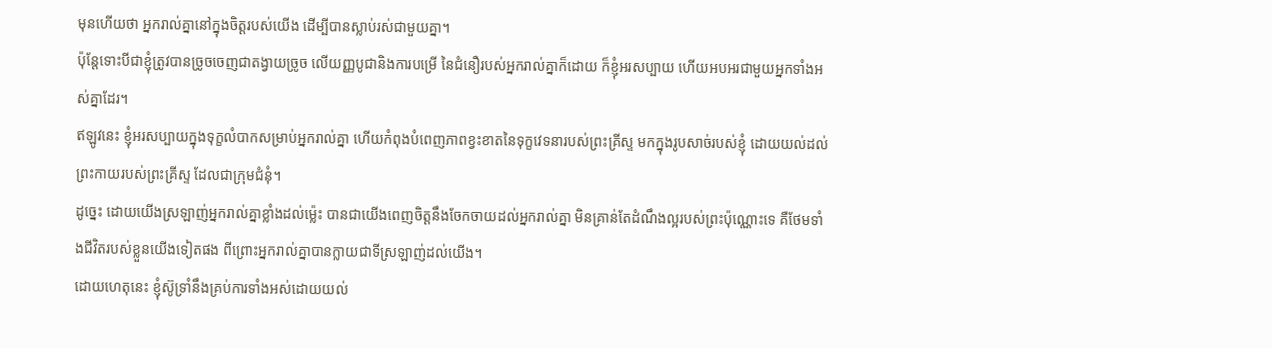មុនហើយថា អ្នករាល់គ្នានៅក្នុងចិត្តរបស់យើង ដើម្បីបានស្លាប់រស់ជាមួយគ្នា។
ប៉ុន្តែទោះបីជាខ្ញុំត្រូវបានច្រូចចេញជាតង្វាយច្រូច លើយញ្ញបូជានិងការបម្រើ នៃជំនឿរបស់អ្នករាល់គ្នាក៏ដោយ ក៏ខ្ញុំអរសប្បាយ ហើយអបអរជាមួយអ្នកទាំងអស់គ្នាដែរ។
ឥឡូវនេះ ខ្ញុំអរសប្បាយក្នុងទុក្ខលំបាកសម្រាប់អ្នករាល់គ្នា ហើយកំពុងបំពេញភាពខ្វះខាតនៃទុក្ខវេទនារបស់ព្រះគ្រីស្ទ មកក្នុងរូបសាច់របស់ខ្ញុំ ដោយយល់ដល់ព្រះកាយរបស់ព្រះគ្រីស្ទ ដែលជាក្រុមជំនុំ។
ដូច្នេះ ដោយយើងស្រឡាញ់អ្នករាល់គ្នាខ្លាំងដល់ម្ល៉េះ បានជាយើងពេញចិត្តនឹងចែកចាយដល់អ្នករាល់គ្នា មិនគ្រាន់តែដំណឹងល្អរបស់ព្រះប៉ុណ្ណោះទេ គឺថែមទាំងជីវិតរបស់ខ្លួនយើងទៀតផង ពីព្រោះអ្នករាល់គ្នាបានក្លាយជាទីស្រឡាញ់ដល់យើង។
ដោយហេតុនេះ ខ្ញុំស៊ូទ្រាំនឹងគ្រប់ការទាំងអស់ដោយយល់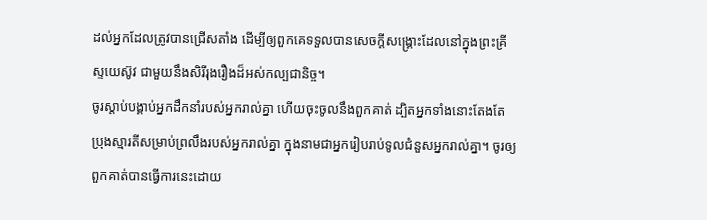ដល់អ្នកដែលត្រូវបានជ្រើសតាំង ដើម្បីឲ្យពួកគេទទួលបានសេចក្ដីសង្គ្រោះដែលនៅក្នុងព្រះគ្រីស្ទយេស៊ូវ ជាមួយនឹងសិរីរុងរឿងដ៏អស់កល្បជានិច្ច។
ចូរស្ដាប់បង្គាប់អ្នកដឹកនាំរបស់អ្នករាល់គ្នា ហើយចុះចូលនឹងពួកគាត់ ដ្បិតអ្នកទាំងនោះតែងតែប្រុងស្មារតីសម្រាប់ព្រលឹងរបស់អ្នករាល់គ្នា ក្នុងនាមជាអ្នករៀបរាប់ទូលជំនួសអ្នករាល់គ្នា។ ចូរឲ្យពួកគាត់បានធ្វើការនេះដោយ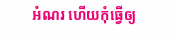អំណរ ហើយកុំធ្វើឲ្យ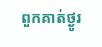ពួកគាត់ថ្ងូរ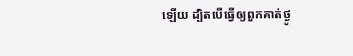ឡើយ ដ្បិតបើធ្វើឲ្យពួកគាត់ថ្ងូ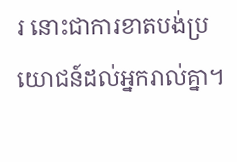រ នោះជាការខាតបង់ប្រយោជន៍ដល់អ្នករាល់គ្នា។